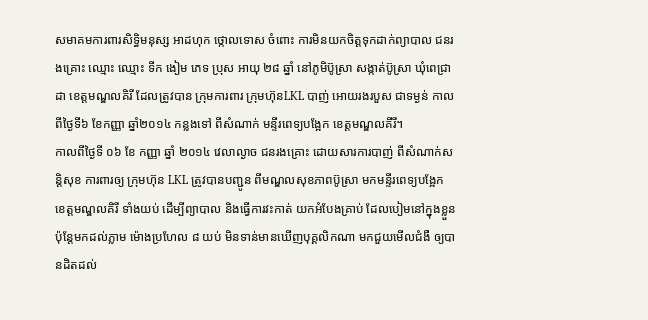សមាគមការពារសិទ្ធិមនុស្ស អាដហុក ថ្កោលទោស ចំពោះ ការមិនយកចិត្តទុកដាក់ព្យាបាល ជនរងគ្រោះ ឈ្មោះ ឈ្មោះ ទីក ងៀម ភេទ ប្រុស អាយុ ២៨ ឆ្នាំ នៅភូមិប៊ូស្រា សង្កាត់ប៊ូស្រា ឃុំពេជ្រាដា ខេត្តមណ្ឌលគិរី ដែលត្រូវបាន ក្រុមការពារ ក្រុមហ៊ុនLKL បាញ់ អោយរងរបួស ជាទម្ងន់ កាលពីថ្ងៃទី៦ ខែកញ្ញា ឆ្នាំ២០១៤ កន្លងទៅ ពីសំណាក់ មន្ទីរពេទ្យបង្អែក ខេត្តមណ្ឌលគីរី។
កាលពីថ្ងៃទី ០៦ ខែ កញ្ញា ឆ្នាំ ២០១៤ វេលាល្ងាច ជនរងគ្រោះ ដោយសារការបាញ់ ពីសំណាក់សន្តិសុខ ការពារឲ្យ ក្រុមហ៊ុន LKL ត្រូវបានបញ្ជូន ពីមណ្ឌលសុខភាពប៊ូស្រា មកមន្ទីរពេទ្យបង្អែក ខេត្តមណ្ឌលគិរី ទាំងយប់ ដើម្បីព្យាបាល និងធ្វើការវះកាត់ យកអំបែងគ្រាប់ ដែលបៀមនៅក្នុងខ្លួន ប៉ុន្តែមកដល់ភ្លាម ម៉ោងប្រហែល ៨ យប់ មិនទាន់មានឃើញបុគ្គលិកណា មកជួយមើលជំងឺ ឲ្យបានដិតដល់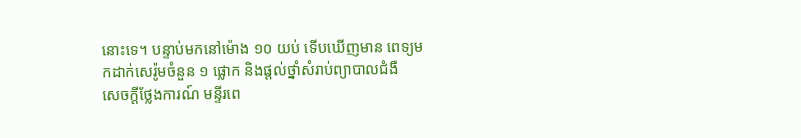នោះទេ។ បន្ទាប់មកនៅម៉ោង ១០ យប់ ទើបឃើញមាន ពេទ្យមកដាក់សេរ៉ូមចំនួន ១ ផ្លោក និងផ្តល់ថ្នាំសំរាប់ព្យាបាលជំងឺ
សេចក្ដីថ្លែងការណ៍ មន្ទីរពេ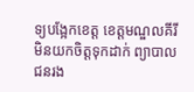ទ្យបង្អែកខេត្ត ខេត្តមណ្ឌលគីរី មិនយកចិត្តទុកដាក់ ព្យាបាល ជនរង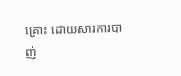គ្រោះ ដោយសារការបាញ់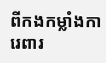ពីកងកម្លាំងការេពារ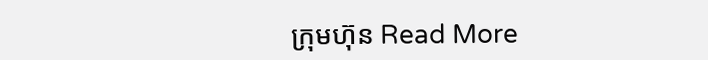ក្រុមហ៊ុន Read More